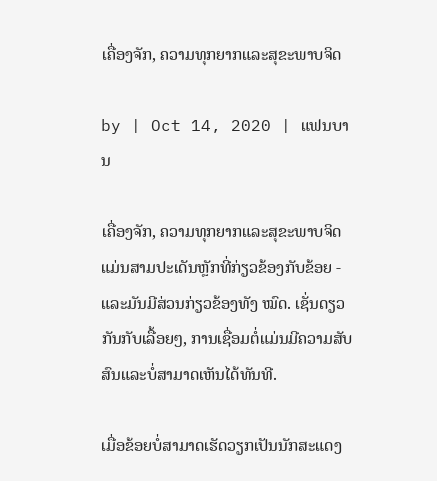ເຄື່ອງຈັກ, ຄວາມທຸກຍາກແລະສຸຂະພາບຈິດ

by | Oct 14, 2020 | ແຟນບານ

ເຄື່ອງຈັກ, ຄວາມທຸກຍາກແລະສຸຂະພາບຈິດແມ່ນສາມປະເດັນຫຼັກທີ່ກ່ຽວຂ້ອງກັບຂ້ອຍ - ແລະມັນມີສ່ວນກ່ຽວຂ້ອງທັງ ໝົດ. ເຊັ່ນດຽວກັນກັບເລື້ອຍໆ, ການເຊື່ອມຕໍ່ແມ່ນມີຄວາມສັບສົນແລະບໍ່ສາມາດເຫັນໄດ້ທັນທີ.

ເມື່ອຂ້ອຍບໍ່ສາມາດເຮັດວຽກເປັນນັກສະແດງ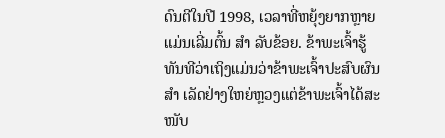ດົນຕີໃນປີ 1998, ເວລາທີ່ຫຍຸ້ງຍາກຫຼາຍແມ່ນເລີ່ມຕົ້ນ ສຳ ລັບຂ້ອຍ. ຂ້າພະເຈົ້າຮູ້ທັນທີວ່າເຖິງແມ່ນວ່າຂ້າພະເຈົ້າປະສົບຜົນ ສຳ ເລັດຢ່າງໃຫຍ່ຫຼວງແຕ່ຂ້າພະເຈົ້າໄດ້ສະ ໜັບ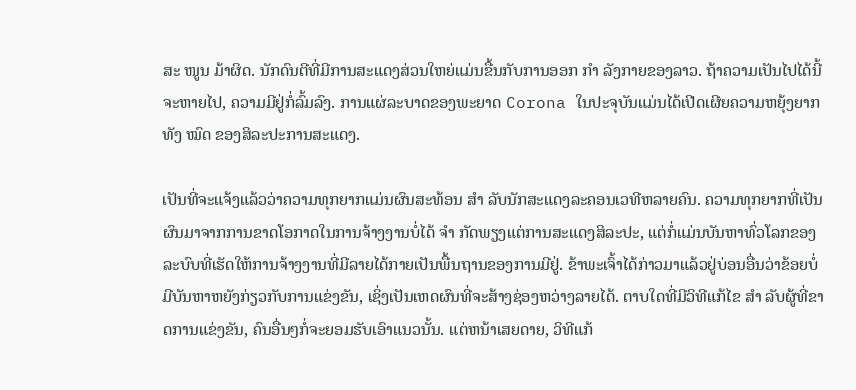ສະ ໜູນ ມ້າຜິດ. ນັກດົນຕີທີ່ມີການສະແດງສ່ວນໃຫຍ່ແມ່ນຂື້ນກັບການອອກ ກຳ ລັງກາຍຂອງລາວ. ຖ້າຄວາມເປັນໄປໄດ້ນີ້ຈະຫາຍໄປ, ຄວາມມີຢູ່ກໍ່ລົ້ມລົງ. ການແຜ່ລະບາດຂອງພະຍາດ Corona ໃນປະຈຸບັນແມ່ນໄດ້ເປີດເຜີຍຄວາມຫຍຸ້ງຍາກທັງ ໝົດ ຂອງສິລະປະການສະແດງ.

ເປັນທີ່ຈະແຈ້ງແລ້ວວ່າຄວາມທຸກຍາກແມ່ນຜົນສະທ້ອນ ສຳ ລັບນັກສະແດງລະຄອນເວທີຫລາຍຄົນ. ຄວາມທຸກຍາກທີ່ເປັນຜົນມາຈາກການຂາດໂອກາດໃນການຈ້າງງານບໍ່ໄດ້ ຈຳ ກັດພຽງແຕ່ການສະແດງສິລະປະ, ແຕ່ກໍ່ແມ່ນບັນຫາທົ່ວໂລກຂອງລະບົບທີ່ເຮັດໃຫ້ການຈ້າງງານທີ່ມີລາຍໄດ້ກາຍເປັນພື້ນຖານຂອງການມີຢູ່. ຂ້າພະເຈົ້າໄດ້ກ່າວມາແລ້ວຢູ່ບ່ອນອື່ນວ່າຂ້ອຍບໍ່ມີບັນຫາຫຍັງກ່ຽວກັບການແຂ່ງຂັນ, ເຊິ່ງເປັນເຫດຜົນທີ່ຈະສ້າງຊ່ອງຫວ່າງລາຍໄດ້. ຕາບໃດທີ່ມີວິທີແກ້ໄຂ ສຳ ລັບຜູ້ທີ່ຂາດການແຂ່ງຂັນ, ຄົນອື່ນໆກໍ່ຈະຍອມຮັບເອົາແນວນັ້ນ. ແຕ່ຫນ້າເສຍດາຍ, ວິທີແກ້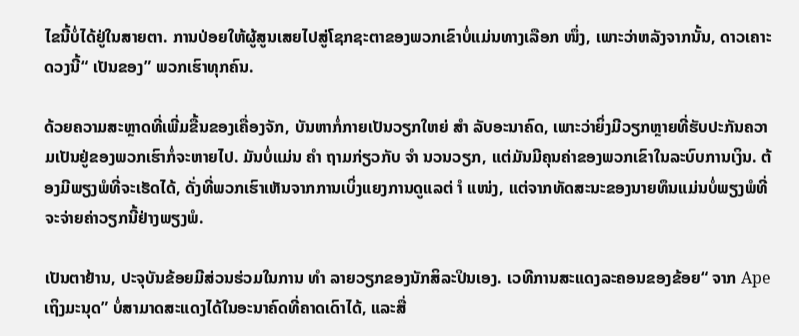ໄຂນີ້ບໍ່ໄດ້ຢູ່ໃນສາຍຕາ. ການປ່ອຍໃຫ້ຜູ້ສູນເສຍໄປສູ່ໂຊກຊະຕາຂອງພວກເຂົາບໍ່ແມ່ນທາງເລືອກ ໜຶ່ງ, ເພາະວ່າຫລັງຈາກນັ້ນ, ດາວເຄາະດວງນີ້“ ເປັນຂອງ” ພວກເຮົາທຸກຄົນ.

ດ້ວຍຄວາມສະຫຼາດທີ່ເພີ່ມຂື້ນຂອງເຄື່ອງຈັກ, ບັນຫາກໍ່ກາຍເປັນວຽກໃຫຍ່ ສຳ ລັບອະນາຄົດ, ເພາະວ່າຍິ່ງມີວຽກຫຼາຍທີ່ຮັບປະກັນຄວາມເປັນຢູ່ຂອງພວກເຮົາກໍ່ຈະຫາຍໄປ. ມັນບໍ່ແມ່ນ ຄຳ ຖາມກ່ຽວກັບ ຈຳ ນວນວຽກ, ແຕ່ມັນມີຄຸນຄ່າຂອງພວກເຂົາໃນລະບົບການເງິນ. ຕ້ອງມີພຽງພໍທີ່ຈະເຮັດໄດ້, ດັ່ງທີ່ພວກເຮົາເຫັນຈາກການເບິ່ງແຍງການດູແລຕ່ ຳ ແໜ່ງ, ແຕ່ຈາກທັດສະນະຂອງນາຍທຶນແມ່ນບໍ່ພຽງພໍທີ່ຈະຈ່າຍຄ່າວຽກນີ້ຢ່າງພຽງພໍ.

ເປັນຕາຢ້ານ, ປະຈຸບັນຂ້ອຍມີສ່ວນຮ່ວມໃນການ ທຳ ລາຍວຽກຂອງນັກສິລະປິນເອງ. ເວທີການສະແດງລະຄອນຂອງຂ້ອຍ“ ຈາກ Ape ເຖິງມະນຸດ” ບໍ່ສາມາດສະແດງໄດ້ໃນອະນາຄົດທີ່ຄາດເດົາໄດ້, ແລະສື່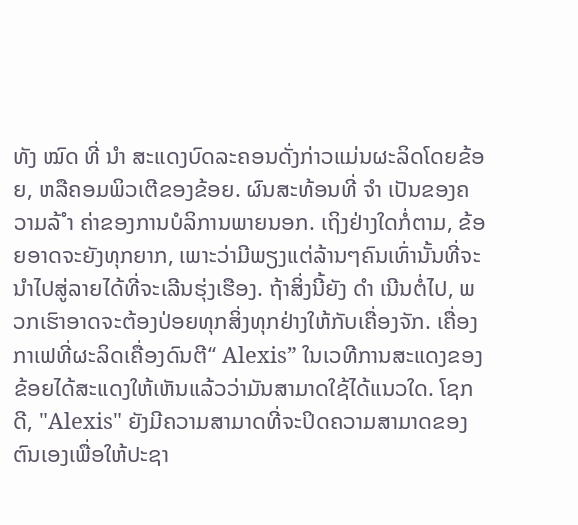ທັງ ໝົດ ທີ່ ນຳ ສະແດງບົດລະຄອນດັ່ງກ່າວແມ່ນຜະລິດໂດຍຂ້ອຍ, ຫລືຄອມພິວເຕີຂອງຂ້ອຍ. ຜົນສະທ້ອນທີ່ ຈຳ ເປັນຂອງຄວາມລ້ ຳ ຄ່າຂອງການບໍລິການພາຍນອກ. ເຖິງຢ່າງໃດກໍ່ຕາມ, ຂ້ອຍອາດຈະຍັງທຸກຍາກ, ເພາະວ່າມີພຽງແຕ່ລ້ານໆຄົນເທົ່ານັ້ນທີ່ຈະນໍາໄປສູ່ລາຍໄດ້ທີ່ຈະເລີນຮຸ່ງເຮືອງ. ຖ້າສິ່ງນີ້ຍັງ ດຳ ເນີນຕໍ່ໄປ, ພວກເຮົາອາດຈະຕ້ອງປ່ອຍທຸກສິ່ງທຸກຢ່າງໃຫ້ກັບເຄື່ອງຈັກ. ເຄື່ອງກາເຟທີ່ຜະລິດເຄື່ອງດົນຕີ“ Alexis” ໃນເວທີການສະແດງຂອງຂ້ອຍໄດ້ສະແດງໃຫ້ເຫັນແລ້ວວ່າມັນສາມາດໃຊ້ໄດ້ແນວໃດ. ໂຊກດີ, "Alexis" ຍັງມີຄວາມສາມາດທີ່ຈະປິດຄວາມສາມາດຂອງຕົນເອງເພື່ອໃຫ້ປະຊາ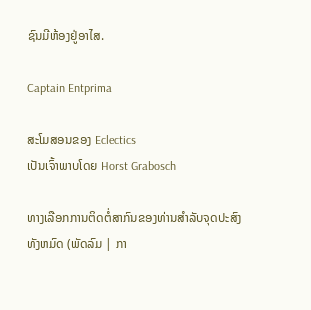ຊົນມີຫ້ອງຢູ່ອາໄສ.

Captain Entprima

ສະໂມສອນຂອງ Eclectics
ເປັນເຈົ້າພາບໂດຍ Horst Grabosch

ທາງເລືອກການຕິດຕໍ່ສາກົນຂອງທ່ານສໍາລັບຈຸດປະສົງທັງຫມົດ (ພັດລົມ | ກາ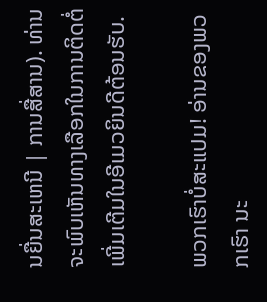ນຍື່ນສະເຫນີ | ການສື່ສານ). ທ່ານຈະພົບເຫັນທາງເລືອກໃນການຕິດຕໍ່ເພີ່ມເຕີມໃນອີເມວຍິນດີຕ້ອນຮັບ.

ພວກເຮົາບໍ່ສະແປມ! ອ່ານຂອງພວກເຮົາ ນະ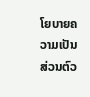ໂຍບາຍຄວາມເປັນສ່ວນຕົວ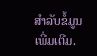ສໍາລັບຂໍ້ມູນເພີ່ມເຕີມ.